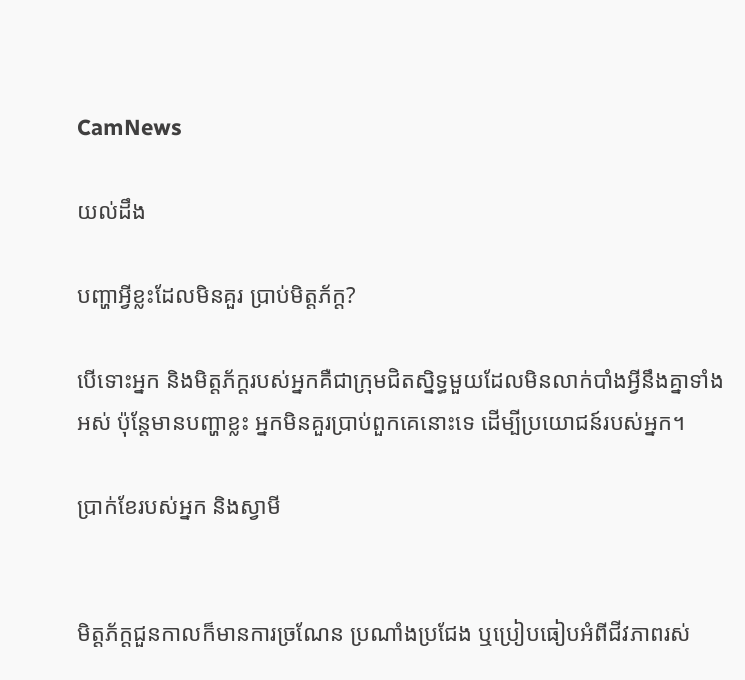CamNews

យល់ដឹង

បញ្ហាអ្វីខ្លះដែលមិនគួរ ប្រាប់មិត្ដភ័ក្ដ?

បើទោះអ្នក និងមិត្តភ័ក្ដរបស់អ្នកគឺជាក្រុមជិតស្និទ្ធមួយដែលមិនលាក់បាំងអ្វីនឹងគ្នាទាំង
អស់ ប៉ុន្ដែមានបញ្ហាខ្លះ អ្នកមិនគួរប្រាប់ពួកគេនោះទេ ដើម្បីប្រយោជន៍របស់អ្នក។

ប្រាក់ខែរបស់អ្នក និងស្វាមី


មិត្តភ័ក្ដជួនកាលក៏មានការច្រណែន ប្រណាំងប្រជែង ឬប្រៀបធៀបអំពីជីវភាពរស់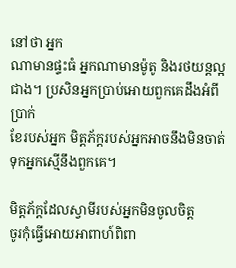នៅថា អ្នក
ណាមានផ្ទះធំ អ្នកណាមានម៉ូតូ និងរថយន្ដល្អជាង។ ប្រសិនអ្នកប្រាប់អោយពួកគេដឹងអំពីប្រាក់
ខែរបស់អ្នក មិត្តភ័ក្ដរបស់អ្នកអាចនឹងមិនចាត់ទុកអ្នកស្មើនឹងពួកគេ។

មិត្តភ័ក្ដដែលស្វាមីរបស់អ្នកមិនចូលចិត្ត
ចូរកុំធ្វើអោយអាពាហ៍ពិពា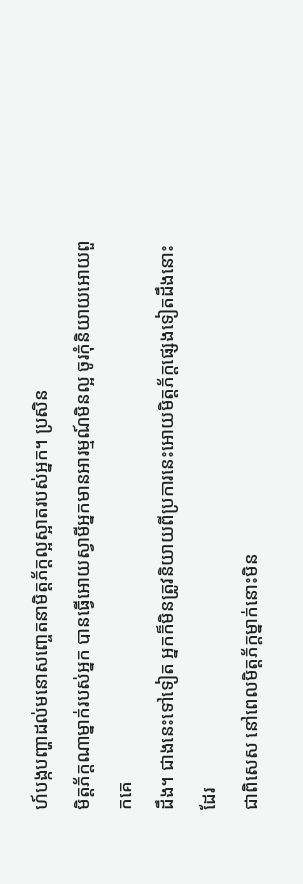ហ៍បង្កបញ្ហាដល់មនោសញ្ចេតនាមិត្តភ័ក្ដល្អស្អាតរបស់អ្នក។ ប្រសិន
មិត្តភ័ក្ដណាម្នាក់របស់អ្នក បានធ្វើអោយស្វាមីអ្នកមានអារម្មណ៍មិនល្អ ចូរកុំនិយាយអោយពួកគេ
ដឹង។ ជាងនេះទៅទៀត អ្នកក៏មិនត្រូវនិយាយពីប្រការនេះអោយមិត្តភ័ក្ដផ្សេងទៀតដឹងនោះដែរ
ជាពិសេស នៅពេលមិត្តភ័ក្ដម្នាក់នោះមិន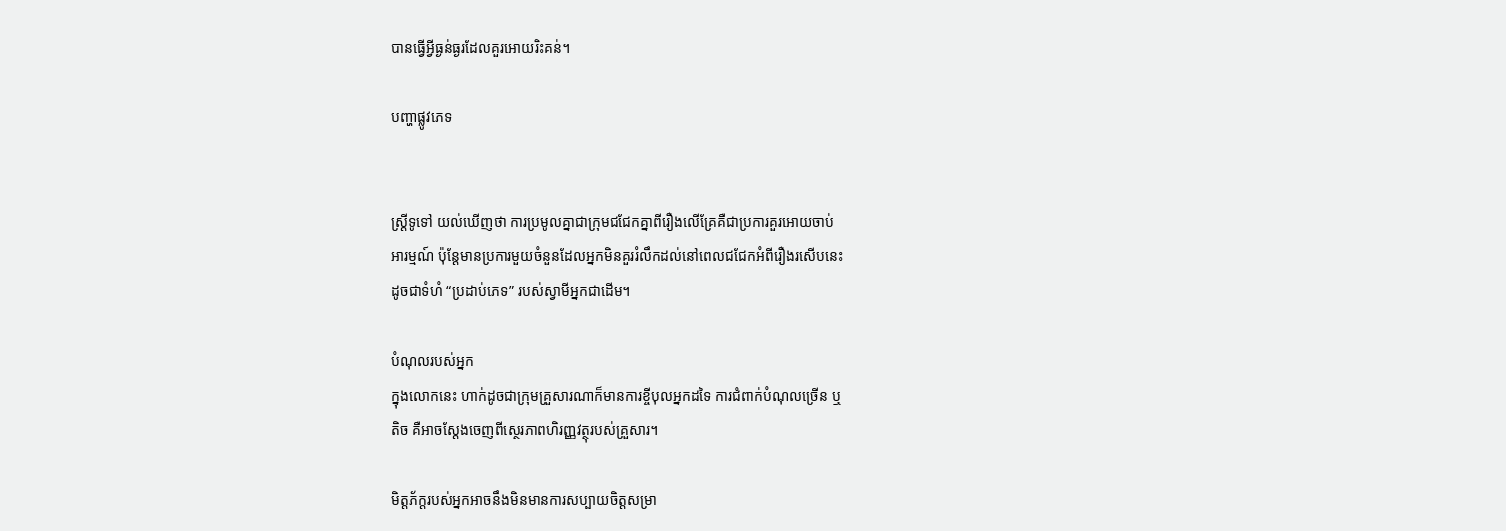បានធ្វើអ្វីធ្ងន់ធ្ងរដែលគួរអោយរិះគន់។

បញ្ហាផ្លូវភេទ


ស្ដ្រីទូទៅ យល់ឃើញថា ការប្រមូលគ្នាជាក្រុមជជែកគ្នាពីរឿងលើគ្រែគឺជាប្រការគួរអោយចាប់
អារម្មណ៍ ប៉ុន្ដែមានប្រការមួយចំនួនដែលអ្នកមិនគួររំលឹកដល់នៅពេលជជែកអំពីរឿងរសើបនេះ
ដូចជាទំហំ “ប្រដាប់ភេទ” របស់ស្វាមីអ្នកជាដើម។

បំណុលរបស់អ្នក
ក្នុងលោកនេះ ហាក់ដូចជាក្រុមគ្រួសារណាក៏មានការខ្ចីបុលអ្នកដទៃ ការជំពាក់បំណុលច្រើន ឬ
តិច គឺអាចស្ដែងចេញពីស្ថេរភាពហិរញ្ញវត្ថុរបស់គ្រួសារ។

មិត្តភ័ក្ដរបស់អ្នកអាចនឹងមិនមានការសប្បាយចិត្តសម្រា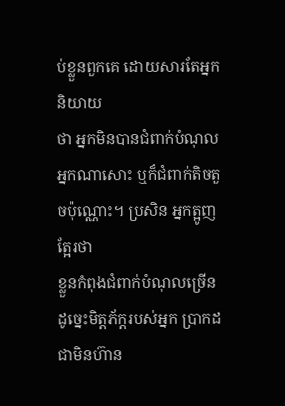ប់ខ្លួនពួកគេ ដោយសារតែអ្នកនិយាយ
ថា អ្នកមិនបានជំពាក់បំណុលអ្នកណាសោះ ឬក៏ជំពាក់តិចតួចប៉ុណ្ណោះ។ ប្រសិន អ្នកត្អូញត្អែរថា
ខ្លួនកំពុងជំពាក់បំណុលច្រើន ដូច្នេះមិត្តភ័ក្ដរបស់អ្នក ប្រាកដជាមិនហ៊ាន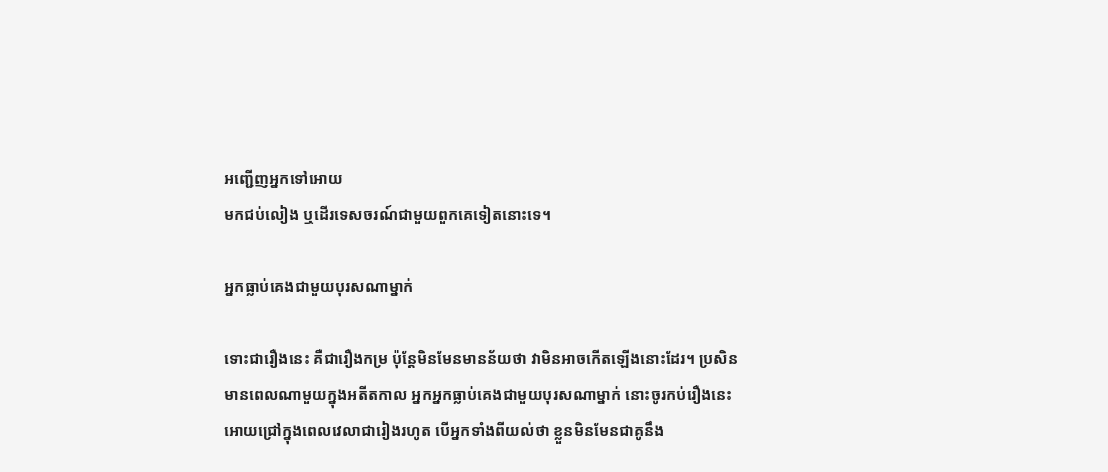អញ្ជើញអ្នកទៅអោយ
មកជប់លៀង ឬដើរទេសចរណ៍ជាមួយពួកគេទៀតនោះទេ។

អ្នកធ្លាប់គេងជាមួយបុរសណាម្នាក់

ទោះជារឿងនេះ គឺជារឿងកម្រ ប៉ុន្ដែមិនមែនមានន័យថា វាមិនអាចកើតឡើងនោះដែរ។ ប្រសិន
មានពេលណាមួយក្នុងអតីតកាល អ្នកអ្នកធ្លាប់គេងជាមួយបុរសណាម្នាក់ នោះចូរកប់រឿងនេះ
អោយជ្រៅក្នុងពេលវេលាជារៀងរហូត បើអ្នកទាំងពីយល់ថា ខ្លួនមិនមែនជាគូនឹង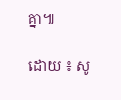គ្នា៕

ដោយ ៖ សូ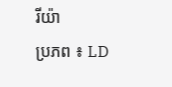រីយ៉ា
ប្រភព ៖ LD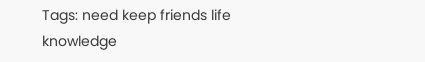Tags: need keep friends life knowledge